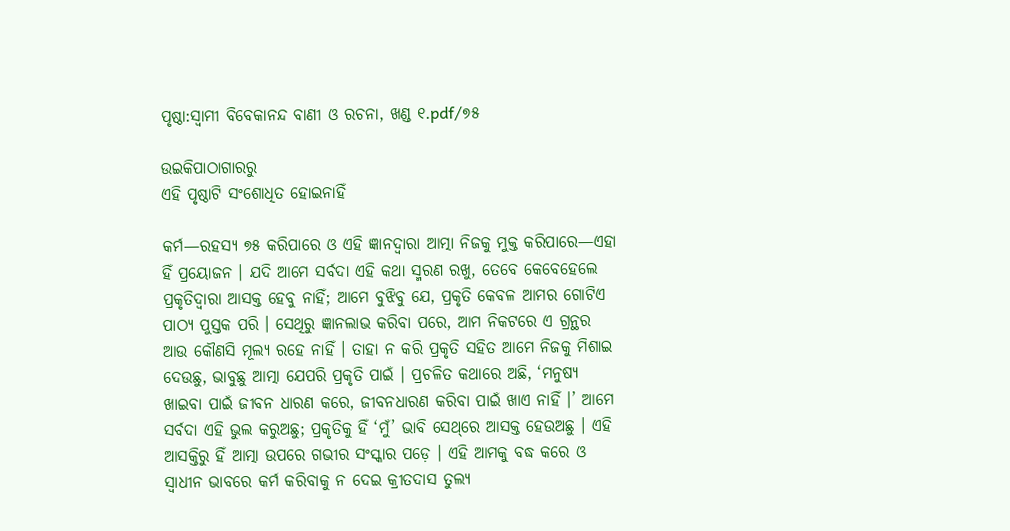ପୃଷ୍ଠା:ସ୍ୱାମୀ ବିବେକାନନ୍ଦ ବାଣୀ ଓ ରଚନା, ଖଣ୍ଡ ୧.pdf/୭୫

ଉଇକିପାଠାଗାର‌ରୁ
ଏହି ପୃଷ୍ଠାଟି ସଂଶୋଧିତ ହୋଇନାହିଁ

କର୍ମ—ରହସ୍ଯ ୭୫ କରିପାରେ ଓ ଏହି ଜ୍ଞାନଦ୍ୱାରା ଆତ୍ମା ନିଜକୁ ମୁକ୍ତ କରିପାରେ—ଏହା ହିଁ ପ୍ରୟୋଜନ । ଯଦି ଆମେ ସର୍ବଦା ଏହି କଥା ସ୍ମରଣ ରଖୁ, ତେବେ କେବେହେଲେ ପ୍ରକୃତିଦ୍ୱାରା ଆସକ୍ତ ହେବୁ ନାହିଁ; ଆମେ ବୁଝିବୁ ଯେ, ପ୍ରକୃତି କେବଳ ଆମର ଗୋଟିଏ ପାଠ୍ୟ ପୁସ୍ତକ ପରି । ସେଥିରୁ ଜ୍ଞାନଲାଭ କରିବା ପରେ, ଆମ ନିକଟରେ ଏ ଗ୍ରନ୍ଥର ଆଉ କୌଣସି ମୂଲ୍ୟ ରହେ ନାହିଁ । ତାହା ନ କରି ପ୍ରକୃତି ସହିତ ଆମେ ନିଜକୁ ମିଶାଇ ଦେଉଛୁ, ଭାବୁଛୁ ଆତ୍ମା ଯେପରି ପ୍ରକୃତି ପାଇଁ । ପ୍ରଚଳିତ କଥାରେ ଅଛି, ‘ମନୁଷ୍ୟ ଖାଇବା ପାଇଁ ଜୀବନ ଧାରଣ କରେ, ଜୀବନଧାରଣ କରିବା ପାଇଁ ଖାଏ ନାହିଁ ।’ ଆମେ ସର୍ବଦା ଏହି ଭୁଲ କରୁଅଛୁ; ପ୍ରକୃତିକୁ ହିଁ ‘ମୁଁ’ ଭାବି ସେଥ୍‌ରେ ଆସକ୍ତ ହେଉଅଛୁ । ଏହି ଆସକ୍ତିରୁ ହିଁ ଆତ୍ମା ଉପରେ ଗଭୀର ସଂସ୍କାର ପଡ଼େ । ଏହି ଆମକୁ ବଦ୍ଧ କରେ ଓ ସ୍ଵାଧୀନ ଭାବରେ କର୍ମ କରିବାକୁ ନ ଦେଇ କ୍ରୀତଦାସ ତୁଲ୍ୟ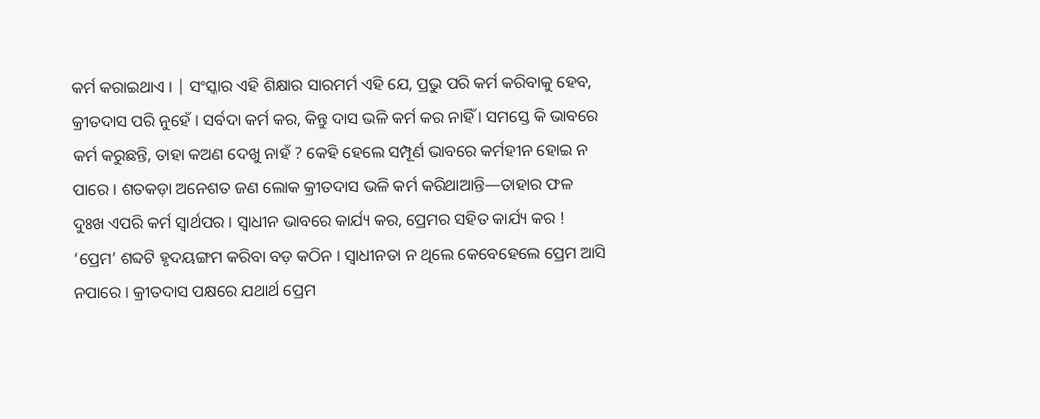କର୍ମ କରାଇଥାଏ । | ସଂସ୍କାର ଏହି ଶିକ୍ଷାର ସାରମର୍ମ ଏହି ଯେ, ପ୍ରଭୁ ପରି କର୍ମ କରିବାକୁ ହେବ, କ୍ରୀତଦାସ ପରି ନୁହେଁ । ସର୍ବଦା କର୍ମ କର, କିନ୍ତୁ ଦାସ ଭଳି କର୍ମ କର ନାହିଁ । ସମସ୍ତେ କି ଭାବରେ କର୍ମ କରୁଛନ୍ତି, ତାହା କଅଣ ଦେଖୁ ନାହଁ ? କେହି ହେଲେ ସମ୍ପୂର୍ଣ ଭାବରେ କର୍ମହୀନ ହୋଇ ନ ପାରେ । ଶତକଡ଼ା ଅନେଶତ ଜଣ ଲୋକ କ୍ରୀତଦାସ ଭଳି କର୍ମ କରିଥାଆନ୍ତି—ତାହାର ଫଳ ଦୁଃଖ ଏପରି କର୍ମ ସ୍ବାର୍ଥପର । ସ୍ଵାଧୀନ ଭାବରେ କାର୍ଯ୍ୟ କର, ପ୍ରେମର ସହିତ କାର୍ଯ୍ୟ କର ! ‘ପ୍ରେମ’ ଶବ୍ଦଟି ହୃଦୟଙ୍ଗମ କରିବା ବଡ଼ କଠିନ । ସ୍ଵାଧୀନତା ନ ଥିଲେ କେବେହେଲେ ପ୍ରେମ ଆସି ନପାରେ । କ୍ରୀତଦାସ ପକ୍ଷରେ ଯଥାର୍ଥ ପ୍ରେମ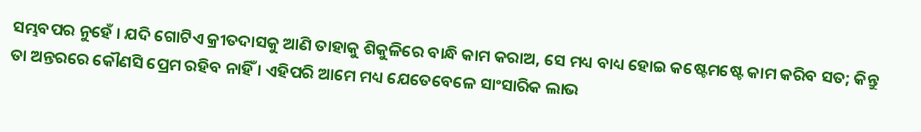ସମ୍ଭବପର ନୁହେଁ । ଯଦି ଗୋଟିଏ କ୍ରୀତଦାସକୁ ଆଣି ତାହାକୁ ଶିକୁଳିରେ ବାନ୍ଧି କାମ କରାଅ, ସେ ମଧ୍ୟ ବାଧ୍ୟ ହୋଇ କଷ୍ଟେମଷ୍ଟେ କାମ କରିବ ସତ; କିନ୍ତୁ ତା ଅନ୍ତରରେ କୌଣସି ପ୍ରେମ ରହିବ ନାହିଁ । ଏହିପରି ଆମେ ମଧ୍ୟ ଯେତେବେଳେ ସାଂସାରିକ ଲାଭ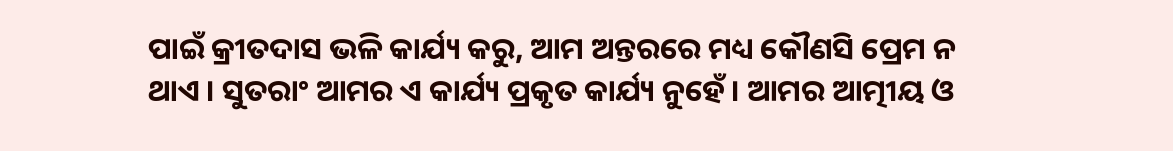ପାଇଁ କ୍ରୀତଦାସ ଭଳି କାର୍ଯ୍ୟ କରୁ, ଆମ ଅନ୍ତରରେ ମଧ୍ୟ କୌଣସି ପ୍ରେମ ନ ଥାଏ । ସୁତରାଂ ଆମର ଏ କାର୍ଯ୍ୟ ପ୍ରକୃତ କାର୍ଯ୍ୟ ନୁହେଁ । ଆମର ଆତ୍ମୀୟ ଓ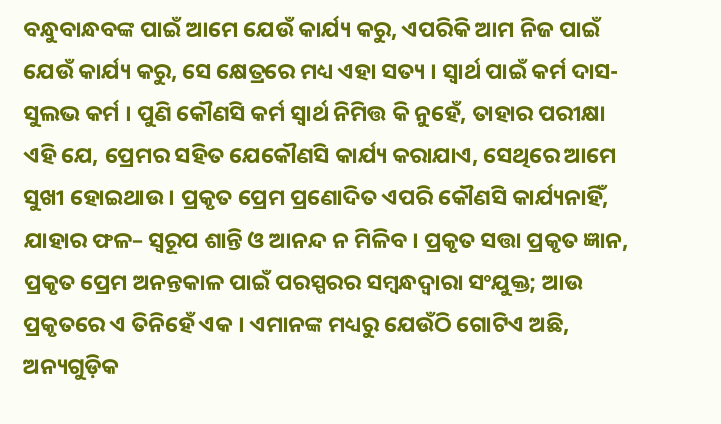ବନ୍ଧୁବାନ୍ଧବଙ୍କ ପାଇଁ ଆମେ ଯେଉଁ କାର୍ଯ୍ୟ କରୁ, ଏପରିକି ଆମ ନିଜ ପାଇଁ ଯେଉଁ କାର୍ଯ୍ୟ କରୁ, ସେ କ୍ଷେତ୍ରରେ ମଧ୍ୟ ଏହା ସତ୍ୟ । ସ୍ଵାର୍ଥ ପାଇଁ କର୍ମ ଦାସ-ସୁଲଭ କର୍ମ । ପୁଣି କୌଣସି କର୍ମ ସ୍ଵାର୍ଥ ନିମିତ୍ତ କି ନୁହେଁ, ତାହାର ପରୀକ୍ଷା ଏହି ଯେ, ପ୍ରେମର ସହିତ ଯେକୌଣସି କାର୍ଯ୍ୟ କରାଯାଏ, ସେଥିରେ ଆମେ ସୁଖୀ ହୋଇଥାଉ । ପ୍ରକୃତ ପ୍ରେମ ପ୍ରଣୋଦିତ ଏପରି କୌଣସି କାର୍ଯ୍ୟନାହିଁ, ଯାହାର ଫଳ– ସ୍ବରୂପ ଶାନ୍ତି ଓ ଆନନ୍ଦ ନ ମିଳିବ । ପ୍ରକୃତ ସତ୍ତା ପ୍ରକୃତ ଜ୍ଞାନ, ପ୍ରକୃତ ପ୍ରେମ ଅନନ୍ତକାଳ ପାଇଁ ପରସ୍ପରର ସମ୍ବନ୍ଧଦ୍ଵାରା ସଂଯୁକ୍ତ; ଆଉ ପ୍ରକୃତରେ ଏ ତିନିହେଁ ଏକ । ଏମାନଙ୍କ ମଧ୍ୟରୁ ଯେଉଁଠି ଗୋଟିଏ ଅଛି, ଅନ୍ୟଗୁଡ଼ିକ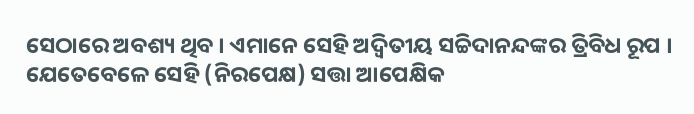ସେଠାରେ ଅବଶ୍ୟ ଥିବ । ଏମାନେ ସେହି ଅଦ୍ବିତୀୟ ସଚ୍ଚିଦାନନ୍ଦଙ୍କର ତ୍ରିବିଧ ରୂପ । ଯେତେବେଳେ ସେହି (ନିରପେକ୍ଷ) ସତ୍ତା ଆପେକ୍ଷିକ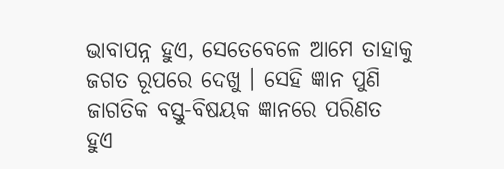ଭାବାପନ୍ନ ହୁଏ, ସେତେବେଳେ ଆମେ ତାହାକୁ ଜଗତ ରୂପରେ ଦେଖୁ । ସେହି ଜ୍ଞାନ ପୁଣି ଜାଗତିକ ବସ୍ତୁ-ବିଷୟକ ଜ୍ଞାନରେ ପରିଣତ ହୁଏ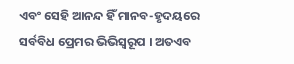ଏବଂ ସେହି ଆନନ୍ଦ ହିଁ ମାନବ-ହୃଦୟରେ ସର୍ବବିଧ ପ୍ରେମର ଭିଭିସ୍ବରୂପ । ଅତଏବ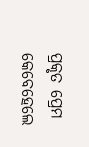ପ୍ରକୃତ ପ୍ରେମ କେବେହେଲେ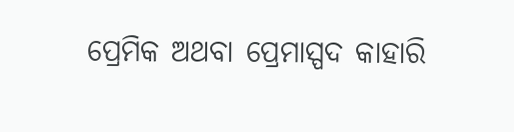ପ୍ରେମିକ ଅଥବା ପ୍ରେମାସ୍ପଦ କାହାରି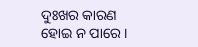ଦୁଃଖର କାରଣ ହୋଇ ନ ପାରେ ।